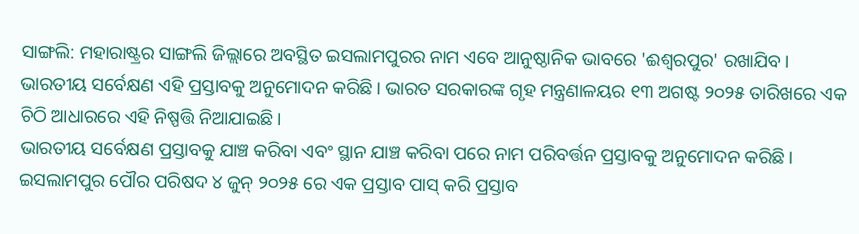ସାଙ୍ଗଲି: ମହାରାଷ୍ଟ୍ରର ସାଙ୍ଗଲି ଜିଲ୍ଲାରେ ଅବସ୍ଥିତ ଇସଲାମପୁରର ନାମ ଏବେ ଆନୁଷ୍ଠାନିକ ଭାବରେ 'ଈଶ୍ୱରପୁର' ରଖାଯିବ। ଭାରତୀୟ ସର୍ବେକ୍ଷଣ ଏହି ପ୍ରସ୍ତାବକୁ ଅନୁମୋଦନ କରିଛି। ଭାରତ ସରକାରଙ୍କ ଗୃହ ମନ୍ତ୍ରଣାଳୟର ୧୩ ଅଗଷ୍ଟ ୨୦୨୫ ତାରିଖରେ ଏକ ଚିଠି ଆଧାରରେ ଏହି ନିଷ୍ପତ୍ତି ନିଆଯାଇଛି।
ଭାରତୀୟ ସର୍ବେକ୍ଷଣ ପ୍ରସ୍ତାବକୁ ଯାଞ୍ଚ କରିବା ଏବଂ ସ୍ଥାନ ଯାଞ୍ଚ କରିବା ପରେ ନାମ ପରିବର୍ତ୍ତନ ପ୍ରସ୍ତାବକୁ ଅନୁମୋଦନ କରିଛି। ଇସଲାମପୁର ପୌର ପରିଷଦ ୪ ଜୁନ୍ ୨୦୨୫ ରେ ଏକ ପ୍ରସ୍ତାବ ପାସ୍ କରି ପ୍ରସ୍ତାବ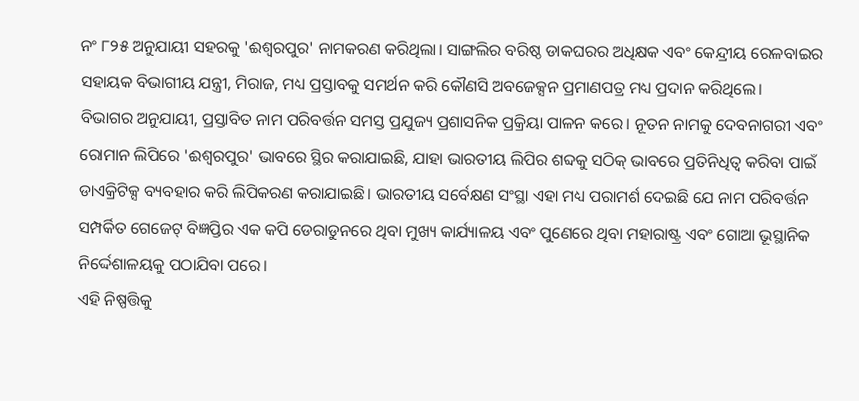ନଂ ୮୨୫ ଅନୁଯାୟୀ ସହରକୁ 'ଈଶ୍ୱରପୁର' ନାମକରଣ କରିଥିଲା। ସାଙ୍ଗଲିର ବରିଷ୍ଠ ଡାକଘରର ଅଧିକ୍ଷକ ଏବଂ କେନ୍ଦ୍ରୀୟ ରେଳବାଇର ସହାୟକ ବିଭାଗୀୟ ଯନ୍ତ୍ରୀ, ମିରାଜ, ମଧ୍ୟ ପ୍ରସ୍ତାବକୁ ସମର୍ଥନ କରି କୌଣସି ଅବଜେକ୍ସନ ପ୍ରମାଣପତ୍ର ମଧ୍ୟ ପ୍ରଦାନ କରିଥିଲେ।
ବିଭାଗର ଅନୁଯାୟୀ, ପ୍ରସ୍ତାବିତ ନାମ ପରିବର୍ତ୍ତନ ସମସ୍ତ ପ୍ରଯୁଜ୍ୟ ପ୍ରଶାସନିକ ପ୍ରକ୍ରିୟା ପାଳନ କରେ। ନୂତନ ନାମକୁ ଦେବନାଗରୀ ଏବଂ ରୋମାନ ଲିପିରେ 'ଈଶ୍ୱରପୁର' ଭାବରେ ସ୍ଥିର କରାଯାଇଛି, ଯାହା ଭାରତୀୟ ଲିପିର ଶବ୍ଦକୁ ସଠିକ୍ ଭାବରେ ପ୍ରତିନିଧିତ୍ୱ କରିବା ପାଇଁ ଡାଏକ୍ରିଟିକ୍ସ ବ୍ୟବହାର କରି ଲିପିକରଣ କରାଯାଇଛି। ଭାରତୀୟ ସର୍ବେକ୍ଷଣ ସଂସ୍ଥା ଏହା ମଧ୍ୟ ପରାମର୍ଶ ଦେଇଛି ଯେ ନାମ ପରିବର୍ତ୍ତନ ସମ୍ପର୍କିତ ଗେଜେଟ୍ ବିଜ୍ଞପ୍ତିର ଏକ କପି ଡେରାଡୁନରେ ଥିବା ମୁଖ୍ୟ କାର୍ଯ୍ୟାଳୟ ଏବଂ ପୁଣେରେ ଥିବା ମହାରାଷ୍ଟ୍ର ଏବଂ ଗୋଆ ଭୂସ୍ଥାନିକ ନିର୍ଦ୍ଦେଶାଳୟକୁ ପଠାଯିବା ପରେ।
ଏହି ନିଷ୍ପତ୍ତିକୁ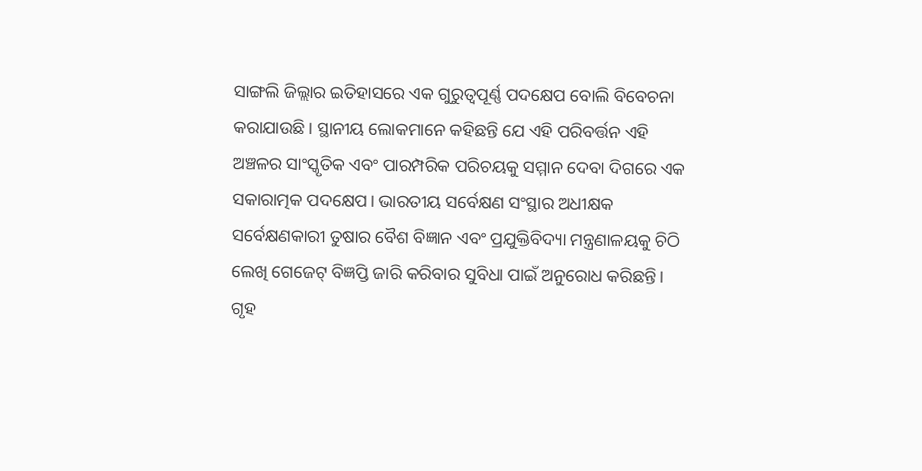ସାଙ୍ଗଲି ଜିଲ୍ଲାର ଇତିହାସରେ ଏକ ଗୁରୁତ୍ୱପୂର୍ଣ୍ଣ ପଦକ୍ଷେପ ବୋଲି ବିବେଚନା କରାଯାଉଛି। ସ୍ଥାନୀୟ ଲୋକମାନେ କହିଛନ୍ତି ଯେ ଏହି ପରିବର୍ତ୍ତନ ଏହି ଅଞ୍ଚଳର ସାଂସ୍କୃତିକ ଏବଂ ପାରମ୍ପରିକ ପରିଚୟକୁ ସମ୍ମାନ ଦେବା ଦିଗରେ ଏକ ସକାରାତ୍ମକ ପଦକ୍ଷେପ। ଭାରତୀୟ ସର୍ବେକ୍ଷଣ ସଂସ୍ଥାର ଅଧୀକ୍ଷକ ସର୍ବେକ୍ଷଣକାରୀ ତୁଷାର ବୈଶ ବିଜ୍ଞାନ ଏବଂ ପ୍ରଯୁକ୍ତିବିଦ୍ୟା ମନ୍ତ୍ରଣାଳୟକୁ ଚିଠି ଲେଖି ଗେଜେଟ୍ ବିଜ୍ଞପ୍ତି ଜାରି କରିବାର ସୁବିଧା ପାଇଁ ଅନୁରୋଧ କରିଛନ୍ତି। ଗୃହ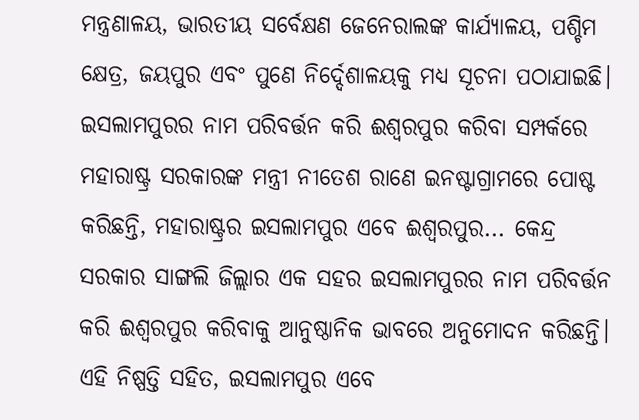ମନ୍ତ୍ରଣାଳୟ, ଭାରତୀୟ ସର୍ବେକ୍ଷଣ ଜେନେରାଲଙ୍କ କାର୍ଯ୍ୟାଳୟ, ପଶ୍ଚିମ କ୍ଷେତ୍ର, ଜୟପୁର ଏବଂ ପୁଣେ ନିର୍ଦ୍ଦେଶାଳୟକୁ ମଧ୍ୟ ସୂଚନା ପଠାଯାଇଛି।
ଇସଲାମପୁରର ନାମ ପରିବର୍ତ୍ତନ କରି ଈଶ୍ୱରପୁର କରିବା ସମ୍ପର୍କରେ ମହାରାଷ୍ଟ୍ର ସରକାରଙ୍କ ମନ୍ତ୍ରୀ ନୀତେଶ ରାଣେ ଇନଷ୍ଟାଗ୍ରାମରେ ପୋଷ୍ଟ କରିଛନ୍ତି, ମହାରାଷ୍ଟ୍ରର ଇସଲାମପୁର ଏବେ ଈଶ୍ୱରପୁର... କେନ୍ଦ୍ର ସରକାର ସାଙ୍ଗଲି ଜିଲ୍ଲାର ଏକ ସହର ଇସଲାମପୁରର ନାମ ପରିବର୍ତ୍ତନ କରି ଈଶ୍ୱରପୁର କରିବାକୁ ଆନୁଷ୍ଠାନିକ ଭାବରେ ଅନୁମୋଦନ କରିଛନ୍ତି। ଏହି ନିଷ୍ପତ୍ତି ସହିତ, ଇସଲାମପୁର ଏବେ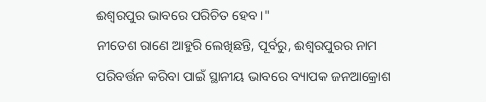ଈଶ୍ୱରପୁର ଭାବରେ ପରିଚିତ ହେବ।"
ନୀତେଶ ରାଣେ ଆହୁରି ଲେଖିଛନ୍ତି, ପୂର୍ବରୁ, ଈଶ୍ୱରପୁରର ନାମ ପରିବର୍ତ୍ତନ କରିବା ପାଇଁ ସ୍ଥାନୀୟ ଭାବରେ ବ୍ୟାପକ ଜନଆକ୍ରୋଶ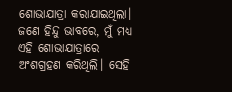ଶୋଭାଯାତ୍ରା କରାଯାଇଥିଲା। ଜଣେ ହିନ୍ଦୁ ଭାବରେ, ମୁଁ ମଧ୍ୟ ଏହି ଶୋଭାଯାତ୍ରାରେ ଅଂଶଗ୍ରହଣ କରିଥିଲି। ସେହି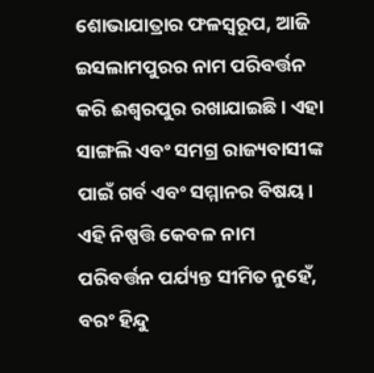ଶୋଭାଯାତ୍ରାର ଫଳସ୍ୱରୂପ, ଆଜି ଇସଲାମପୁରର ନାମ ପରିବର୍ତ୍ତନ କରି ଈଶ୍ୱରପୁର ରଖାଯାଇଛି। ଏହା ସାଙ୍ଗଲି ଏବଂ ସମଗ୍ର ରାଜ୍ୟବାସୀଙ୍କ ପାଇଁ ଗର୍ବ ଏବଂ ସମ୍ମାନର ବିଷୟ। ଏହି ନିଷ୍ପତ୍ତି କେବଳ ନାମ ପରିବର୍ତ୍ତନ ପର୍ଯ୍ୟନ୍ତ ସୀମିତ ନୁହେଁ, ବରଂ ହିନ୍ଦୁ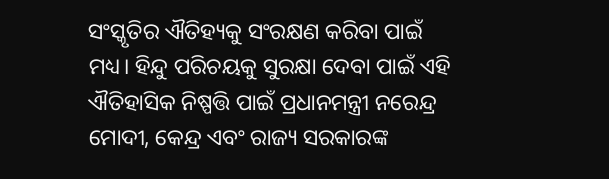ସଂସ୍କୃତିର ଐତିହ୍ୟକୁ ସଂରକ୍ଷଣ କରିବା ପାଇଁ ମଧ୍ୟ। ହିନ୍ଦୁ ପରିଚୟକୁ ସୁରକ୍ଷା ଦେବା ପାଇଁ ଏହି ଐତିହାସିକ ନିଷ୍ପତ୍ତି ପାଇଁ ପ୍ରଧାନମନ୍ତ୍ରୀ ନରେନ୍ଦ୍ର ମୋଦୀ, କେନ୍ଦ୍ର ଏବଂ ରାଜ୍ୟ ସରକାରଙ୍କ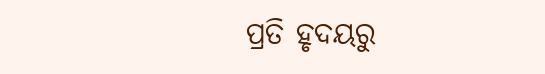ପ୍ରତି ହୃଦୟରୁ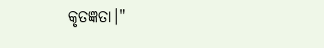କୃତଜ୍ଞତା।"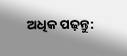ଅଧିକ ପଢ଼ନ୍ତୁ: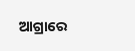ଆଗ୍ରାରେ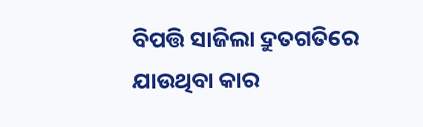ବିପତ୍ତି ସାଜିଲା ଦ୍ରୁତଗତିରେ ଯାଉଥିବା କାର